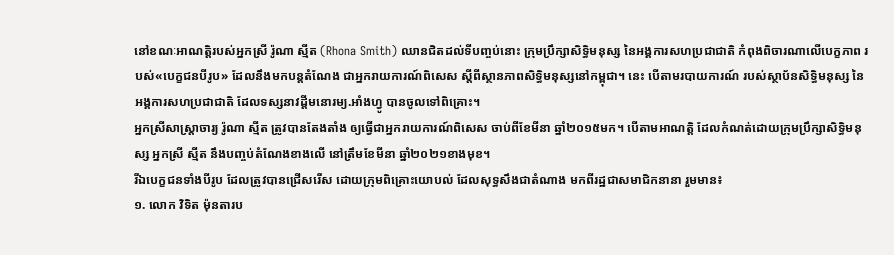នៅខណៈអាណត្តិរបស់អ្នកស្រី រ៉ូណា ស្មីត (Rhona Smith) ឈានជិតដល់ទីបញ្ចប់នោះ ក្រុមប្រឹក្សាសិទ្ធិមនុស្ស នៃអង្គការសហប្រជាជាតិ កំពុងពិចារណាលើបេក្ខភាព របស់«បេក្ខជនបីរូប» ដែលនឹងមកបន្តតំណែង ជាអ្នករាយការណ៍ពិសេស ស្តីពីស្ថានភាពសិទ្ធិមនុស្សនៅកម្ពុជា។ នេះ បើតាមរបាយការណ៍ របស់ស្ថាប័នសិទ្ធិមនុស្ស នៃអង្គការសហប្រជាជាតិ ដែលទស្សនាវដ្ដីមនោរម្យ.អាំងហ្វូ បានចូលទៅពិគ្រោះ។
អ្នកស្រីសាស្ត្រាចារ្យ រ៉ូណា ស្មីត ត្រូវបានតែងតាំង ឲ្យធ្វើជាអ្នករាយការណ៍ពិសេស ចាប់ពីខែមីនា ឆ្នាំ២០១៥មក។ បើតាមអាណត្តិ ដែលកំណត់ដោយក្រុមប្រឹក្សាសិទ្ធិមនុស្ស អ្នកស្រី ស្មីត នឹងបញ្ចប់តំណែងខាងលើ នៅត្រឹមខែមីនា ឆ្នាំ២០២១ខាងមុខ។
រីឯបេក្ខជនទាំងបីរូប ដែលត្រូវបានជ្រើសរើស ដោយក្រុមពិគ្រោះយោបល់ ដែលសុទ្ធសឹងជាតំណាង មកពីរដ្ឋជាសមាជិកនានា រួមមាន៖
១. លោក វិទិត ម៉ុនតារប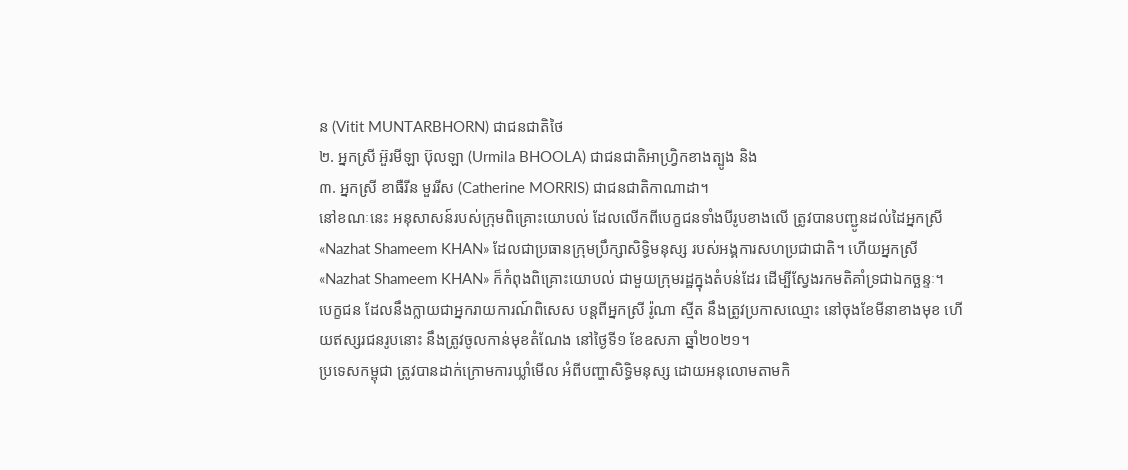ន (Vitit MUNTARBHORN) ជាជនជាតិថៃ
២. អ្នកស្រី អ៊ួរមីឡា ប៊ុលឡា (Urmila BHOOLA) ជាជនជាតិអាហ្វ្រិកខាងត្បូង និង
៣. អ្នកស្រី ខាធឺរីន មួររីស (Catherine MORRIS) ជាជនជាតិកាណាដា។
នៅខណៈនេះ អនុសាសន៍របស់ក្រុមពិគ្រោះយោបល់ ដែលលើកពីបេក្ខជនទាំងបីរូបខាងលើ ត្រូវបានបញ្ជូនដល់ដៃអ្នកស្រី «Nazhat Shameem KHAN» ដែលជាប្រធានក្រុមប្រឹក្សាសិទ្ធិមនុស្ស របស់អង្គការសហប្រជាជាតិ។ ហើយអ្នកស្រី «Nazhat Shameem KHAN» ក៏កំពុងពិគ្រោះយោបល់ ជាមួយក្រុមរដ្ឋក្នុងតំបន់ដែរ ដើម្បីស្វែងរកមតិគាំទ្រជាឯកច្ឆន្ទៈ។
បេក្ខជន ដែលនឹងក្លាយជាអ្នករាយការណ៍ពិសេស បន្តពីអ្នកស្រី រ៉ូណា ស្មីត នឹងត្រូវប្រកាសឈ្មោះ នៅចុងខែមីនាខាងមុខ ហើយឥស្សរជនរូបនោះ នឹងត្រូវចូលកាន់មុខតំណែង នៅថ្ងៃទី១ ខែឧសភា ឆ្នាំ២០២១។
ប្រទេសកម្ពុជា ត្រូវបានដាក់ក្រោមការឃ្លាំមើល អំពីបញ្ហាសិទ្ធិមនុស្ស ដោយអនុលោមតាមកិ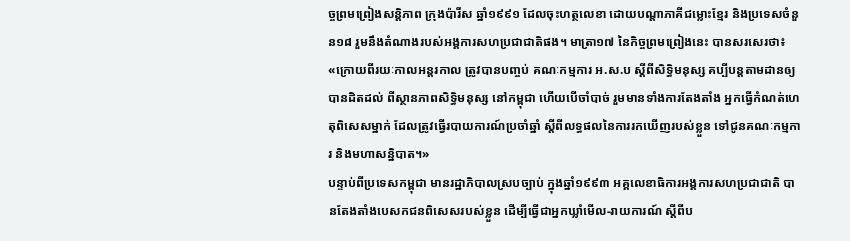ច្ចព្រមព្រៀងសន្ដិភាព ក្រុងប៉ារីស ឆ្នាំ១៩៩១ ដែលចុះហត្ថលេខា ដោយបណ្ដាភាគីជម្លោះខ្មែរ និងប្រទេសចំនួន១៨ រួមនឹងតំណាងរបស់អង្គការសហប្រជាជាតិផង។ មាត្រា១៧ នៃកិច្ចព្រមព្រៀងនេះ បានសរសេរថា៖
«ក្រោយពីរយៈកាលអន្តរកាល ត្រូវបានបញ្ចប់ គណៈកម្មការ អ.ស.ប ស្ដីពីសិទ្ធិមនុស្ស គប្បីបន្តតាមដានឲ្យបានដិតដល់ ពីស្ថានភាពសិទ្ធិមនុស្ស នៅកម្ពុជា ហើយបើចាំបាច់ រួមមានទាំងការតែងតាំង អ្នកធ្វើកំណត់ហេតុពិសេសម្នាក់ ដែលត្រូវធ្វើរបាយការណ៍ប្រចាំឆ្នាំ ស្ដីពីលទ្ធផលនៃការរកឃើញរបស់ខ្លួន ទៅជូនគណៈកម្មការ និងមហាសន្និបាត។»
បន្ទាប់ពីប្រទេសកម្ពុជា មានរដ្ឋាភិបាលស្របច្បាប់ ក្នុងឆ្នាំ១៩៩៣ អគ្គលេខាធិការអង្គការសហប្រជាជាតិ បានតែងតាំងបេសកជនពិសេសរបស់ខ្លួន ដើម្បីធ្វើជាអ្នកឃ្លាំមើល-រាយការណ៍ ស្ដីពីប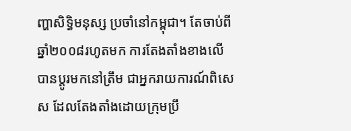ញ្ហាសិទ្ធិមនុស្ស ប្រចាំនៅកម្ពុជា។ តែចាប់ពីឆ្នាំ២០០៨រហូតមក ការតែងតាំងខាងលើ បានប្ដូរមកនៅត្រឹម ជាអ្នករាយការណ៍ពិសេស ដែលតែងតាំងដោយក្រុមប្រឹ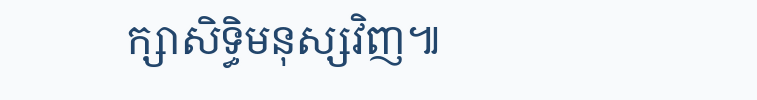ក្សាសិទ្ធិមនុស្សវិញ៕